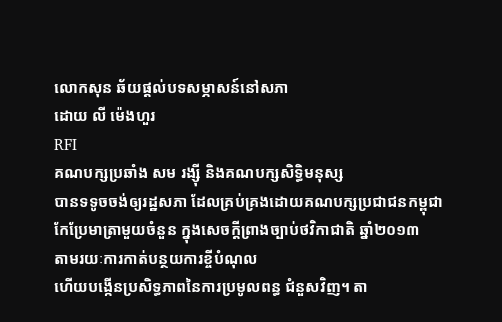លោកសុន ឆ័យផ្តល់បទសម្ភាសន៍នៅសភា
ដោយ លី ម៉េងហួរ
RFI
គណបក្សប្រឆាំង សម រង្ស៊ី និងគណបក្សសិទ្ធិមនុស្ស
បានទទូចចង់ឲ្យរដ្ឋសភា ដែលគ្រប់គ្រងដោយគណបក្សប្រជាជនកម្ពុជា
កែប្រែមាត្រាមួយចំនួន ក្នុងសេចក្តីព្រាងច្បាប់ថវិកាជាតិ ឆ្នាំ២០១៣
តាមរយៈការកាត់បន្ថយការខ្ចីបំណុល
ហើយបង្កើនប្រសិទ្ធភាពនៃការប្រមូលពន្ធ ជំនួសវិញ។ តា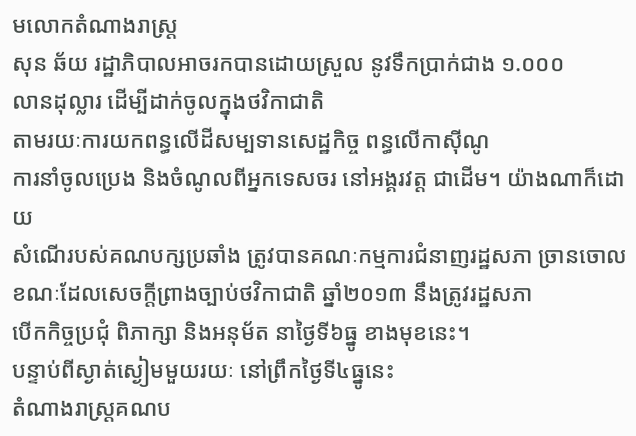មលោកតំណាងរាស្ត្រ
សុន ឆ័យ រដ្ឋាភិបាលអាចរកបានដោយស្រួល នូវទឹកប្រាក់ជាង ១.០០០
លានដុល្លារ ដើម្បីដាក់ចូលក្នុងថវិកាជាតិ
តាមរយៈការយកពន្ធលើដីសម្បទានសេដ្ឋកិច្ច ពន្ធលើកាស៊ីណូ
ការនាំចូលប្រេង និងចំណូលពីអ្នកទេសចរ នៅអង្គរវត្ត ជាដើម។ យ៉ាងណាក៏ដោយ
សំណើរបស់គណបក្សប្រឆាំង ត្រូវបានគណៈកម្មការជំនាញរដ្ឋសភា ច្រានចោល
ខណៈដែលសេចក្តីព្រាងច្បាប់ថវិកាជាតិ ឆ្នាំ២០១៣ នឹងត្រូវរដ្ឋសភា
បើកកិច្ចប្រជុំ ពិភាក្សា និងអនុម័ត នាថ្ងៃទី៦ធ្នូ ខាងមុខនេះ។
បន្ទាប់ពីស្ងាត់ស្ងៀមមួយរយៈ នៅព្រឹកថ្ងៃទី៤ធ្នូនេះ
តំណាងរាស្ត្រគណប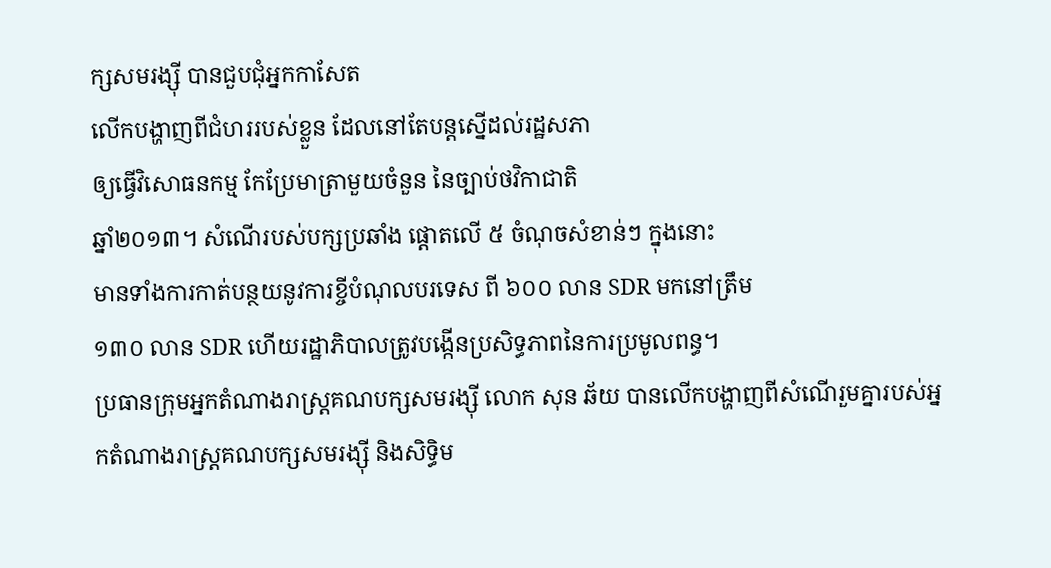ក្សសមរង្ស៊ី បានជួបជុំអ្នកកាសែត
លើកបង្ហាញពីជំហររបស់ខ្លួន ដែលនៅតែបន្តស្នើដល់រដ្ឋសភា
ឲ្យធ្វើវិសោធនកម្ម កែប្រែមាត្រាមួយចំនួន នៃច្បាប់ថវិកាជាតិ
ឆ្នាំ២០១៣។ សំណើរបស់បក្សប្រឆាំង ផ្តោតលើ ៥ ចំណុចសំខាន់ៗ ក្នុងនោះ
មានទាំងការកាត់បន្ថយនូវការខ្ចីបំណុលបរទេស ពី ៦០០ លាន SDR មកនៅត្រឹម
១៣០ លាន SDR ហើយរដ្ឋាភិបាលត្រូវបង្កើនប្រសិទ្ធភាពនៃការប្រមូលពន្ធ។
ប្រធានក្រុមអ្នកតំណាងរាស្ត្រគណបក្សសមរង្ស៊ី លោក សុន ឆ័យ បានលើកបង្ហាញពីសំណើរួមគ្នារបស់អ្នកតំណាងរាស្ត្រគណបក្សសមរង្ស៊ី និងសិទ្ធិម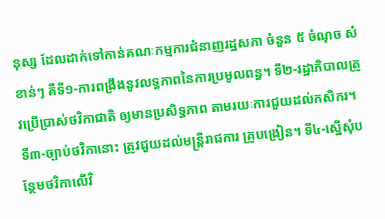នុស្ស ដែលដាក់ទៅកាន់គណៈកម្មការជំនាញរដ្ឋសភា ចំនួន ៥ ចំណុច សំខាន់ៗ គឺទី១-ការពង្រឹងនូវលទ្ធភាពនៃការប្រមូលពន្ធ។ ទី២-រដ្ឋាភិបាលត្រូវប្រើប្រាស់ថវិកាជាតិ ឲ្យមានប្រសិទ្ធភាព តាមរយៈការជួយដល់កសិករ។ ទី៣-ច្បាប់ថវិកានោះ ត្រូវជួយដល់មន្ត្រីរាជការ គ្រូបង្រៀន។ ទី៤-ស្នើសុំបន្ថែមថវិកាលើវិ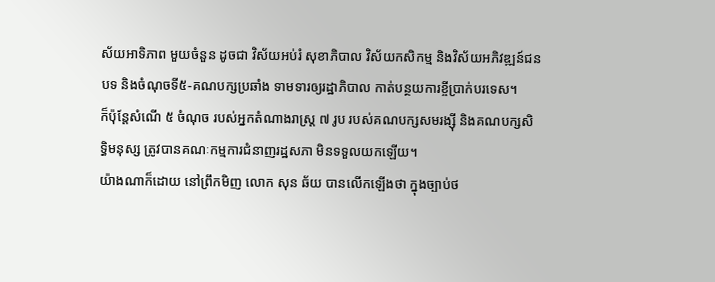ស័យអាទិភាព មួយចំនួន ដូចជា វិស័យអប់រំ សុខាភិបាល វិស័យកសិកម្ម និងវិស័យអភិវឌ្ឍន៍ជនបទ និងចំណុចទី៥-គណបក្សប្រឆាំង ទាមទារឲ្យរដ្ឋាភិបាល កាត់បន្ថយការខ្ចីប្រាក់បរទេស។
ក៏ប៉ុន្តែសំណើ ៥ ចំណុច របស់អ្នកតំណាងរាស្ត្រ ៧ រូប របស់គណបក្សសមរង្ស៊ី និងគណបក្សសិទ្ធិមនុស្ស ត្រូវបានគណៈកម្មការជំនាញរដ្ឋសភា មិនទទួលយកឡើយ។
យ៉ាងណាក៏ដោយ នៅព្រឹកមិញ លោក សុន ឆ័យ បានលើកឡើងថា ក្នុងច្បាប់ថ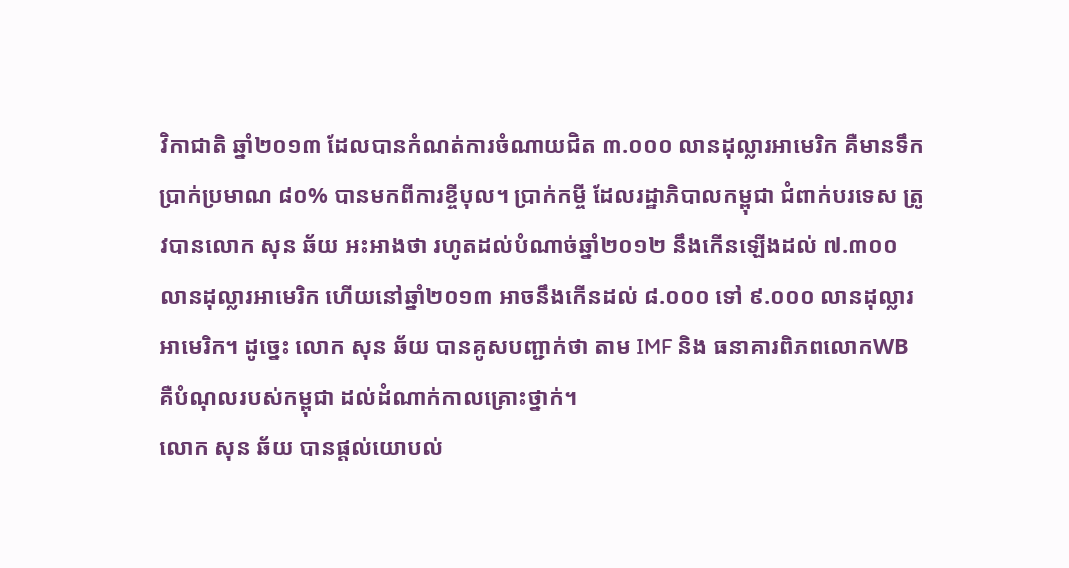វិកាជាតិ ឆ្នាំ២០១៣ ដែលបានកំណត់ការចំណាយជិត ៣.០០០ លានដុល្លារអាមេរិក គឺមានទឹកប្រាក់ប្រមាណ ៨០% បានមកពីការខ្ចីបុល។ ប្រាក់កម្ចី ដែលរដ្ឋាភិបាលកម្ពុជា ជំពាក់បរទេស ត្រូវបានលោក សុន ឆ័យ អះអាងថា រហូតដល់បំណាច់ឆ្នាំ២០១២ នឹងកើនឡើងដល់ ៧.៣០០ លានដុល្លារអាមេរិក ហើយនៅឆ្នាំ២០១៣ អាចនឹងកើនដល់ ៨.០០០ ទៅ ៩.០០០ លានដុល្លារអាមេរិក។ ដូច្នេះ លោក សុន ឆ័យ បានគូសបញ្ជាក់ថា តាម IMF និង ធនាគារពិភពលោកWB គឺបំណុលរបស់កម្ពុជា ដល់ដំណាក់កាលគ្រោះថ្នាក់។
លោក សុន ឆ័យ បានផ្តល់យោបល់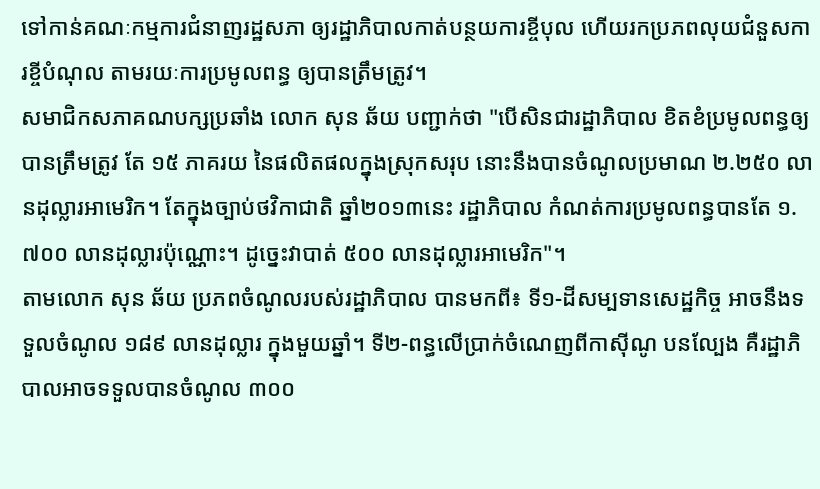ទៅកាន់គណៈកម្មការជំនាញរដ្ឋសភា ឲ្យរដ្ឋាភិបាលកាត់បន្ថយការខ្ចីបុល ហើយរកប្រភពលុយជំនួសការខ្ចីបំណុល តាមរយៈការប្រមូលពន្ធ ឲ្យបានត្រឹមត្រូវ។
សមាជិកសភាគណបក្សប្រឆាំង លោក សុន ឆ័យ បញ្ជាក់ថា "បើសិនជារដ្ឋាភិបាល ខិតខំប្រមូលពន្ធឲ្យបានត្រឹមត្រូវ តែ ១៥ ភាគរយ នៃផលិតផលក្នុងស្រុកសរុប នោះនឹងបានចំណូលប្រមាណ ២.២៥០ លានដុល្លារអាមេរិក។ តែក្នុងច្បាប់ថវិកាជាតិ ឆ្នាំ២០១៣នេះ រដ្ឋាភិបាល កំណត់ការប្រមូលពន្ធបានតែ ១.៧០០ លានដុល្លារប៉ុណ្ណោះ។ ដូច្នេះវាបាត់ ៥០០ លានដុល្លារអាមេរិក"។
តាមលោក សុន ឆ័យ ប្រភពចំណូលរបស់រដ្ឋាភិបាល បានមកពី៖ ទី១-ដីសម្បទានសេដ្ឋកិច្ច អាចនឹងទទួលចំណូល ១៨៩ លានដុល្លារ ក្នុងមួយឆ្នាំ។ ទី២-ពន្ធលើប្រាក់ចំណេញពីកាស៊ីណូ បនល្បែង គឺរដ្ឋាភិបាលអាចទទួលបានចំណូល ៣០០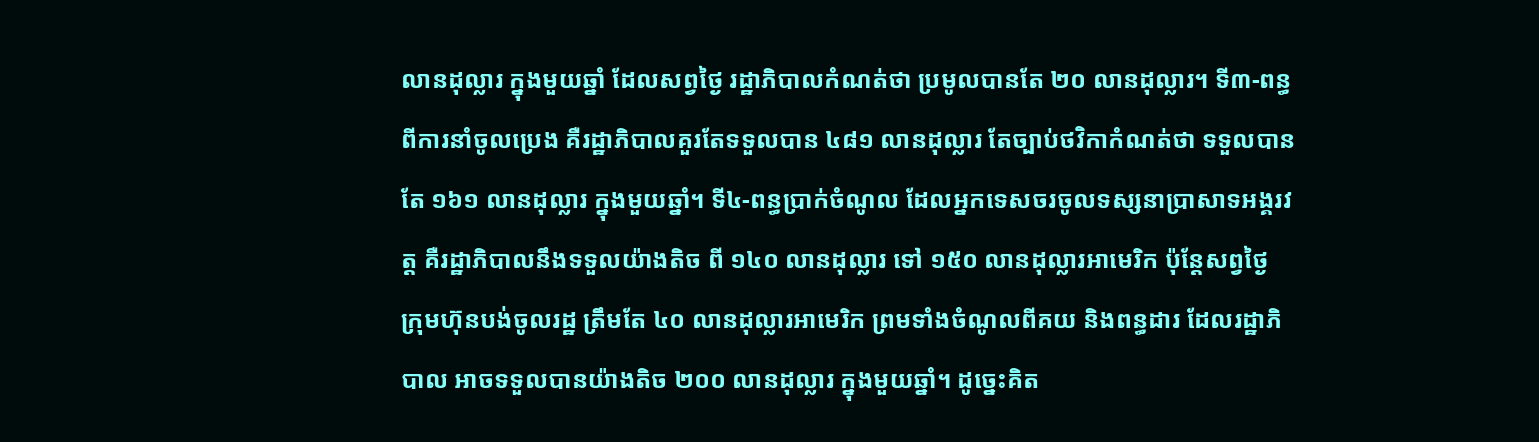លានដុល្លារ ក្នុងមួយឆ្នាំ ដែលសព្វថ្ងៃ រដ្ឋាភិបាលកំណត់ថា ប្រមូលបានតែ ២០ លានដុល្លារ។ ទី៣-ពន្ធពីការនាំចូលប្រេង គឺរដ្ឋាភិបាលគួរតែទទួលបាន ៤៨១ លានដុល្លារ តែច្បាប់ថវិកាកំណត់ថា ទទួលបានតែ ១៦១ លានដុល្លារ ក្នុងមួយឆ្នាំ។ ទី៤-ពន្ធប្រាក់ចំណូល ដែលអ្នកទេសចរចូលទស្សនាប្រាសាទអង្គរវត្ត គឺរដ្ឋាភិបាលនឹងទទួលយ៉ាងតិច ពី ១៤០ លានដុល្លារ ទៅ ១៥០ លានដុល្លារអាមេរិក ប៉ុន្តែសព្វថ្ងៃ ក្រុមហ៊ុនបង់ចូលរដ្ឋ ត្រឹមតែ ៤០ លានដុល្លារអាមេរិក ព្រមទាំងចំណូលពីគយ និងពន្ធដារ ដែលរដ្ឋាភិបាល អាចទទួលបានយ៉ាងតិច ២០០ លានដុល្លារ ក្នុងមួយឆ្នាំ។ ដូច្នេះគិត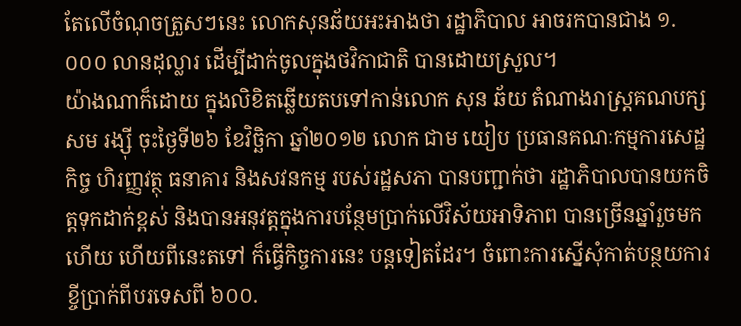តែលើចំណុចត្រួសៗនេះ លោកសុនឆ័យអះអាងថា រដ្ឋាភិបាល អាចរកបានជាង ១.០០០ លានដុល្លារ ដើម្បីដាក់ចូលក្នុងថវិកាជាតិ បានដោយស្រួល។
យ៉ាងណាក៏ដោយ ក្នុងលិខិតឆ្លើយតបទៅកាន់លោក សុន ឆ័យ តំណាងរាស្ត្រគណបក្ស សម រង្ស៊ី ចុះថ្ងៃទី២៦ ខែវិច្ឆិកា ឆ្នាំ២០១២ លោក ជាម យៀប ប្រធានគណៈកម្មការសេដ្ឋកិច្ច ហិរញ្ញវត្ថុ ធនាគារ និងសវនកម្ម របស់រដ្ឋសភា បានបញ្ជាក់ថា រដ្ឋាភិបាលបានយកចិត្តទុកដាក់ខ្ពស់ និងបានអនុវត្តក្នុងការបន្ថែមប្រាក់លើវិស័យអាទិភាព បានច្រើនឆ្នាំរួចមកហើយ ហើយពីនេះតទៅ ក៏ធ្វើកិច្ចការនេះ បន្តទៀតដែរ។ ចំពោះការស្នើសុំកាត់បន្ថយការខ្ចីប្រាក់ពីបរទេសពី ៦០០.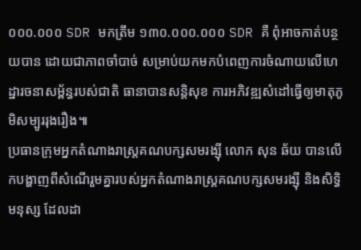០០០.០០០ SDR មកត្រឹម ១៣០.០០០.០០០ SDR គឺ ពុំអាចកាត់បន្ថយបាន ដោយជាភាពចាំបាច់ សម្រាប់យកមកបំពេញការចំណាយលើហេដ្ឋារចនាសម្ព័ន្ធរបស់ជាតិ ធានាបានសន្តិសុខ ការអភិវឌ្ឍសំដៅធ្វើឲ្យមាតុភូមិសម្បូររុងរឿង៕
ប្រធានក្រុមអ្នកតំណាងរាស្ត្រគណបក្សសមរង្ស៊ី លោក សុន ឆ័យ បានលើកបង្ហាញពីសំណើរួមគ្នារបស់អ្នកតំណាងរាស្ត្រគណបក្សសមរង្ស៊ី និងសិទ្ធិមនុស្ស ដែលដា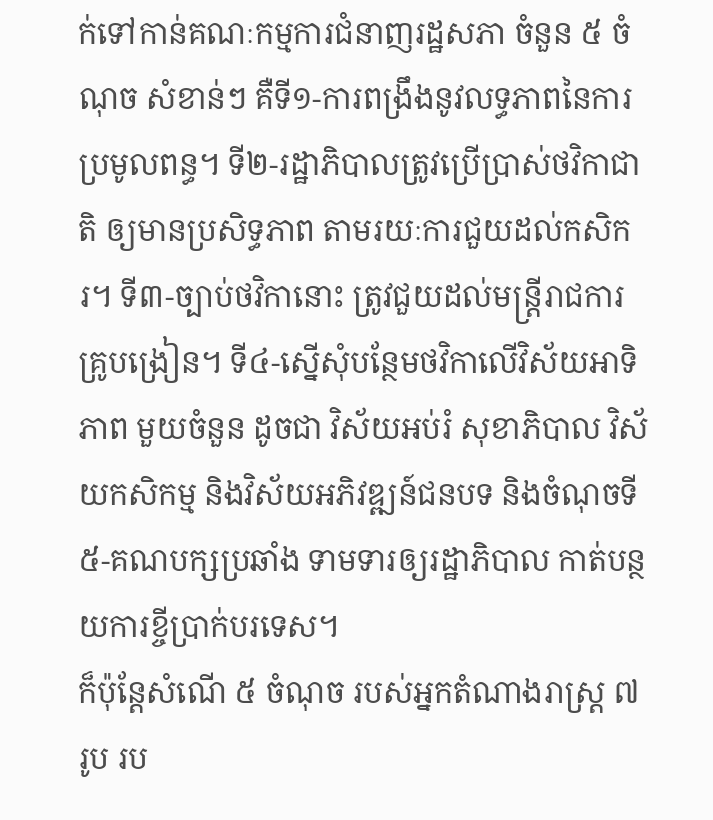ក់ទៅកាន់គណៈកម្មការជំនាញរដ្ឋសភា ចំនួន ៥ ចំណុច សំខាន់ៗ គឺទី១-ការពង្រឹងនូវលទ្ធភាពនៃការប្រមូលពន្ធ។ ទី២-រដ្ឋាភិបាលត្រូវប្រើប្រាស់ថវិកាជាតិ ឲ្យមានប្រសិទ្ធភាព តាមរយៈការជួយដល់កសិករ។ ទី៣-ច្បាប់ថវិកានោះ ត្រូវជួយដល់មន្ត្រីរាជការ គ្រូបង្រៀន។ ទី៤-ស្នើសុំបន្ថែមថវិកាលើវិស័យអាទិភាព មួយចំនួន ដូចជា វិស័យអប់រំ សុខាភិបាល វិស័យកសិកម្ម និងវិស័យអភិវឌ្ឍន៍ជនបទ និងចំណុចទី៥-គណបក្សប្រឆាំង ទាមទារឲ្យរដ្ឋាភិបាល កាត់បន្ថយការខ្ចីប្រាក់បរទេស។
ក៏ប៉ុន្តែសំណើ ៥ ចំណុច របស់អ្នកតំណាងរាស្ត្រ ៧ រូប រប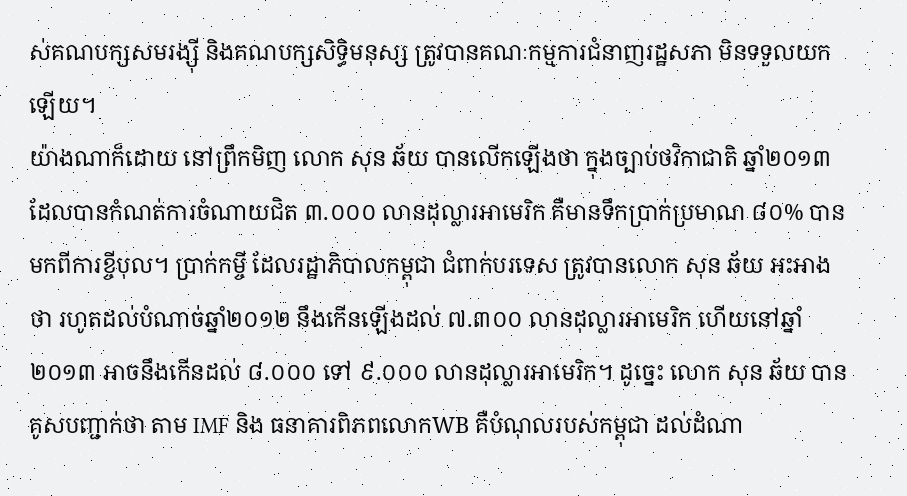ស់គណបក្សសមរង្ស៊ី និងគណបក្សសិទ្ធិមនុស្ស ត្រូវបានគណៈកម្មការជំនាញរដ្ឋសភា មិនទទួលយកឡើយ។
យ៉ាងណាក៏ដោយ នៅព្រឹកមិញ លោក សុន ឆ័យ បានលើកឡើងថា ក្នុងច្បាប់ថវិកាជាតិ ឆ្នាំ២០១៣ ដែលបានកំណត់ការចំណាយជិត ៣.០០០ លានដុល្លារអាមេរិក គឺមានទឹកប្រាក់ប្រមាណ ៨០% បានមកពីការខ្ចីបុល។ ប្រាក់កម្ចី ដែលរដ្ឋាភិបាលកម្ពុជា ជំពាក់បរទេស ត្រូវបានលោក សុន ឆ័យ អះអាងថា រហូតដល់បំណាច់ឆ្នាំ២០១២ នឹងកើនឡើងដល់ ៧.៣០០ លានដុល្លារអាមេរិក ហើយនៅឆ្នាំ២០១៣ អាចនឹងកើនដល់ ៨.០០០ ទៅ ៩.០០០ លានដុល្លារអាមេរិក។ ដូច្នេះ លោក សុន ឆ័យ បានគូសបញ្ជាក់ថា តាម IMF និង ធនាគារពិភពលោកWB គឺបំណុលរបស់កម្ពុជា ដល់ដំណា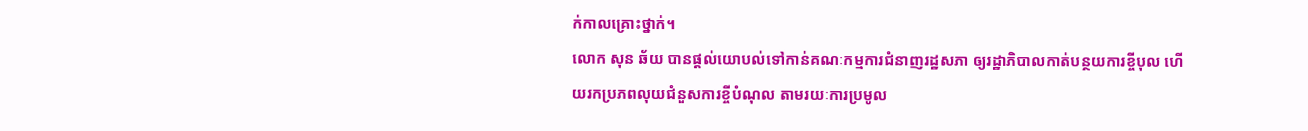ក់កាលគ្រោះថ្នាក់។
លោក សុន ឆ័យ បានផ្តល់យោបល់ទៅកាន់គណៈកម្មការជំនាញរដ្ឋសភា ឲ្យរដ្ឋាភិបាលកាត់បន្ថយការខ្ចីបុល ហើយរកប្រភពលុយជំនួសការខ្ចីបំណុល តាមរយៈការប្រមូល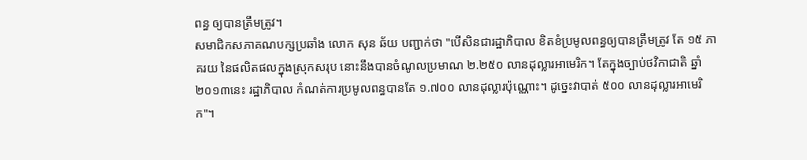ពន្ធ ឲ្យបានត្រឹមត្រូវ។
សមាជិកសភាគណបក្សប្រឆាំង លោក សុន ឆ័យ បញ្ជាក់ថា "បើសិនជារដ្ឋាភិបាល ខិតខំប្រមូលពន្ធឲ្យបានត្រឹមត្រូវ តែ ១៥ ភាគរយ នៃផលិតផលក្នុងស្រុកសរុប នោះនឹងបានចំណូលប្រមាណ ២.២៥០ លានដុល្លារអាមេរិក។ តែក្នុងច្បាប់ថវិកាជាតិ ឆ្នាំ២០១៣នេះ រដ្ឋាភិបាល កំណត់ការប្រមូលពន្ធបានតែ ១.៧០០ លានដុល្លារប៉ុណ្ណោះ។ ដូច្នេះវាបាត់ ៥០០ លានដុល្លារអាមេរិក"។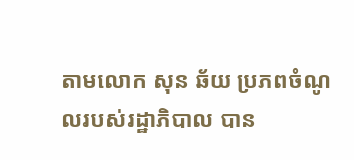តាមលោក សុន ឆ័យ ប្រភពចំណូលរបស់រដ្ឋាភិបាល បាន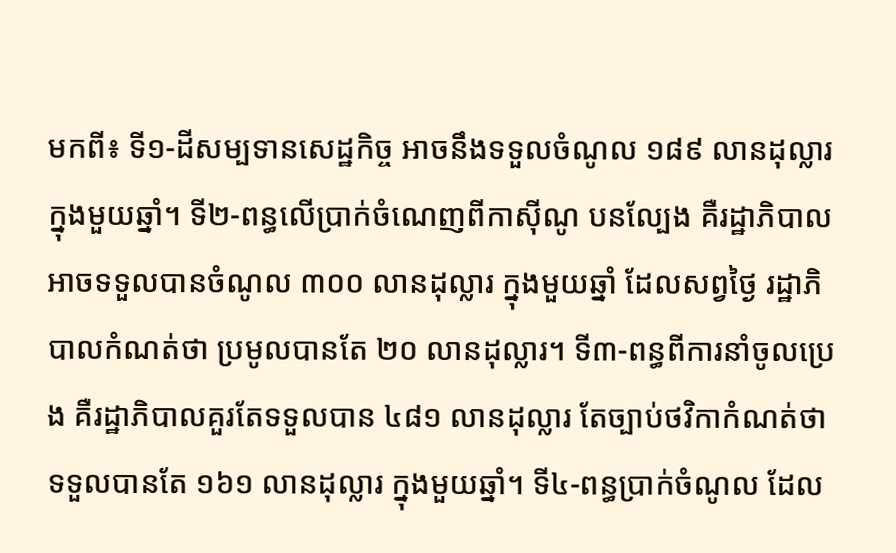មកពី៖ ទី១-ដីសម្បទានសេដ្ឋកិច្ច អាចនឹងទទួលចំណូល ១៨៩ លានដុល្លារ ក្នុងមួយឆ្នាំ។ ទី២-ពន្ធលើប្រាក់ចំណេញពីកាស៊ីណូ បនល្បែង គឺរដ្ឋាភិបាលអាចទទួលបានចំណូល ៣០០ លានដុល្លារ ក្នុងមួយឆ្នាំ ដែលសព្វថ្ងៃ រដ្ឋាភិបាលកំណត់ថា ប្រមូលបានតែ ២០ លានដុល្លារ។ ទី៣-ពន្ធពីការនាំចូលប្រេង គឺរដ្ឋាភិបាលគួរតែទទួលបាន ៤៨១ លានដុល្លារ តែច្បាប់ថវិកាកំណត់ថា ទទួលបានតែ ១៦១ លានដុល្លារ ក្នុងមួយឆ្នាំ។ ទី៤-ពន្ធប្រាក់ចំណូល ដែល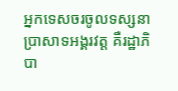អ្នកទេសចរចូលទស្សនាប្រាសាទអង្គរវត្ត គឺរដ្ឋាភិបា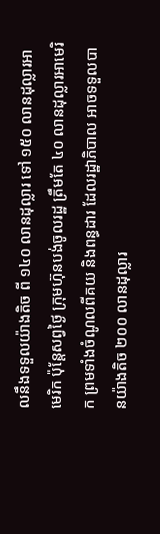លនឹងទទួលយ៉ាងតិច ពី ១៤០ លានដុល្លារ ទៅ ១៥០ លានដុល្លារអាមេរិក ប៉ុន្តែសព្វថ្ងៃ ក្រុមហ៊ុនបង់ចូលរដ្ឋ ត្រឹមតែ ៤០ លានដុល្លារអាមេរិក ព្រមទាំងចំណូលពីគយ និងពន្ធដារ ដែលរដ្ឋាភិបាល អាចទទួលបានយ៉ាងតិច ២០០ លានដុល្លារ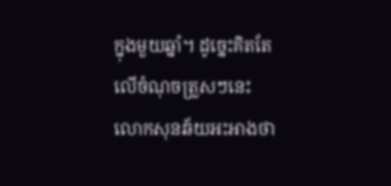ក្នុងមួយឆ្នាំ។ ដូច្នេះគិតតែលើចំណុចត្រួសៗនេះ លោកសុនឆ័យអះអាងថា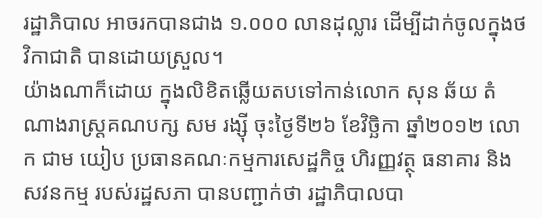រដ្ឋាភិបាល អាចរកបានជាង ១.០០០ លានដុល្លារ ដើម្បីដាក់ចូលក្នុងថវិកាជាតិ បានដោយស្រួល។
យ៉ាងណាក៏ដោយ ក្នុងលិខិតឆ្លើយតបទៅកាន់លោក សុន ឆ័យ តំណាងរាស្ត្រគណបក្ស សម រង្ស៊ី ចុះថ្ងៃទី២៦ ខែវិច្ឆិកា ឆ្នាំ២០១២ លោក ជាម យៀប ប្រធានគណៈកម្មការសេដ្ឋកិច្ច ហិរញ្ញវត្ថុ ធនាគារ និងសវនកម្ម របស់រដ្ឋសភា បានបញ្ជាក់ថា រដ្ឋាភិបាលបា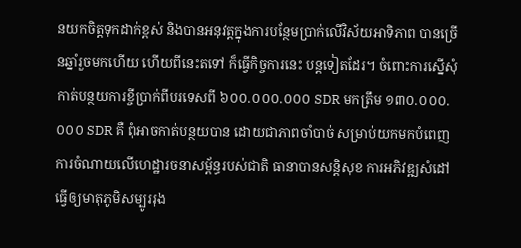នយកចិត្តទុកដាក់ខ្ពស់ និងបានអនុវត្តក្នុងការបន្ថែមប្រាក់លើវិស័យអាទិភាព បានច្រើនឆ្នាំរួចមកហើយ ហើយពីនេះតទៅ ក៏ធ្វើកិច្ចការនេះ បន្តទៀតដែរ។ ចំពោះការស្នើសុំកាត់បន្ថយការខ្ចីប្រាក់ពីបរទេសពី ៦០០.០០០.០០០ SDR មកត្រឹម ១៣០.០០០.០០០ SDR គឺ ពុំអាចកាត់បន្ថយបាន ដោយជាភាពចាំបាច់ សម្រាប់យកមកបំពេញការចំណាយលើហេដ្ឋារចនាសម្ព័ន្ធរបស់ជាតិ ធានាបានសន្តិសុខ ការអភិវឌ្ឍសំដៅធ្វើឲ្យមាតុភូមិសម្បូររុង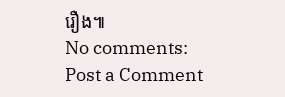រឿង៕
No comments:
Post a Comment